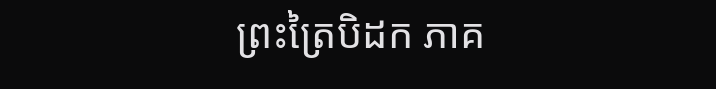ព្រះត្រៃបិដក ភាគ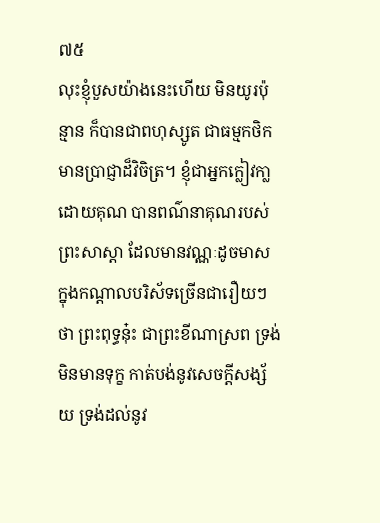៧៥
លុះខ្ញុំបួសយ៉ាងនេះហើយ មិនយូរប៉ុន្មាន ក៏បានជាពហុស្សូត ជាធម្មកថិក មានប្រាជ្ញាដ៏វិចិត្រ។ ខ្ញុំជាអ្នកក្លៀវកា្លដោយគុណ បានពណ៌នាគុណរបស់ព្រះសាស្តា ដែលមានវណ្ណៈដូចមាស ក្នុងកណ្តាលបរិស័ទច្រើនជារឿយៗថា ព្រះពុទ្ធនុ៎ះ ជាព្រះខីណាស្រព ទ្រង់មិនមានទុក្ខ កាត់បង់នូវសេចក្តីសង្ស័យ ទ្រង់ដល់នូវ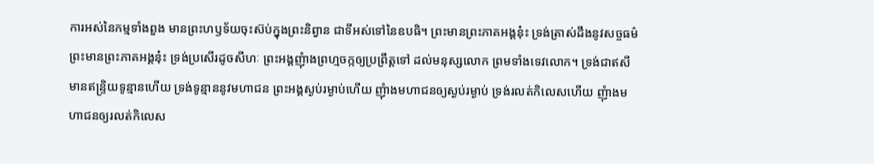ការអស់នៃកម្មទាំងពួង មានព្រះហឫទ័យចុះស៊ប់ក្នុងព្រះនិព្វាន ជាទីអស់ទៅនៃឧបធិ។ ព្រះមានព្រះភាគអង្គនុ៎ះ ទ្រង់ត្រាស់ដឹងនូវសច្ចធម៌ ព្រះមានព្រះភាគអង្គនុ៎ះ ទ្រង់ប្រសើរដូចសីហៈ ព្រះអង្គញុំាងព្រហ្មចក្កឲ្យប្រព្រឹត្តទៅ ដល់មនុស្សលោក ព្រមទាំងទេវលោក។ ទ្រង់ជាឥសី មានឥន្រ្ទិយទូន្មានហើយ ទ្រង់ទូន្មាននូវមហាជន ព្រះអង្គស្ងប់រម្ងាប់ហើយ ញុំាងមហាជនឲ្យស្ងប់រម្ងាប់ ទ្រង់រលត់កិលេសហើយ ញុំាងមហាជនឲ្យរលត់កិលេស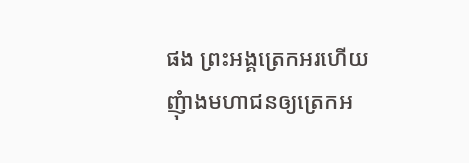ផង ព្រះអង្គត្រេកអរហើយ ញុំាងមហាជនឲ្យត្រេកអ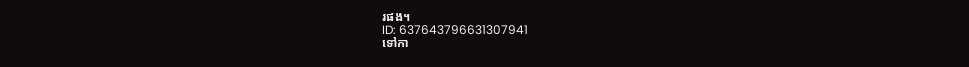រផង។
ID: 637643796631307941
ទៅកា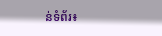ន់ទំព័រ៖